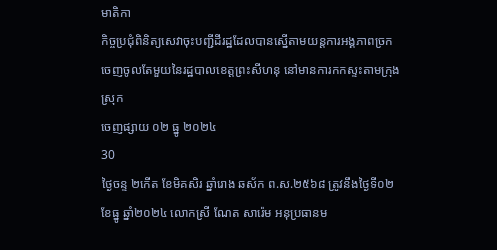មាតិកា
កិច្ចប្រជុំពិនិត្យសេវាចុះបញ្ជីដីរដ្ឋដែលបានស្នើតាមយន្តការអង្គភាពច្រកចេញចូលតែមួយនៃរដ្ឋបាលខេត្តព្រះសីហនុ នៅមានការកកស្ទះតាមក្រុង ស្រុក
ចេញផ្សាយ ០២ ធ្នូ ២០២៤
30
ថ្ងៃចន្ទ ២កើត ខែមិគសិរ ឆ្នាំរោង ឆស័ក ព.ស.២៥៦៨ ត្រូវនឹងថ្ងៃទី០២ ខែធ្នូ ឆ្នាំ២០២៤ លោកស្រី ណែត សារ៉េម អនុប្រធានម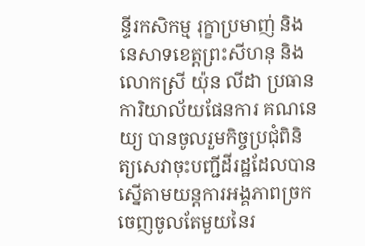ន្ទីរកសិកម្ម រុក្ខាប្រមាញ់ និងនេសាទខេត្តព្រះសីហនុ និងលោកស្រី យ៉ុន លីដា ប្រធានការិយាល័យផែនការ គណនេយ្យ បានចូលរួមកិច្ចប្រជុំពិនិត្យសេវាចុះបញ្ជីដីរដ្ឋដែលបានស្នើតាមយន្តការអង្គភាពច្រកចេញចូលតែមួយនៃរ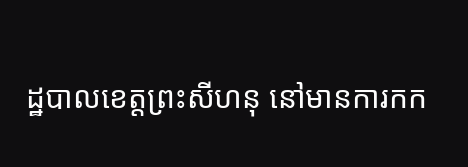ដ្ឋបាលខេត្តព្រះសីហនុ នៅមានការកក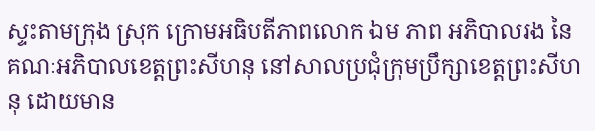ស្ទះតាមក្រុង ស្រុក ក្រោមអធិបតីភាពលោក ឯម ភាព អភិបាលរង នៃគណៈអភិបាលខេត្តព្រះសីហនុ នៅសាលប្រជុំក្រុមប្រឹក្សាខេត្តព្រះសីហនុ ដោយមាន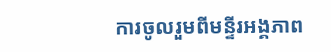ការចូលរួមពីមន្ទីរអង្គភាព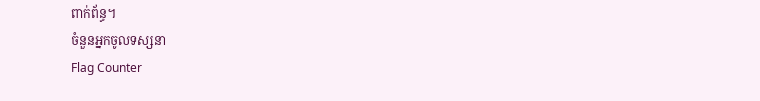ពាក់ព័ន្ធ។
ចំនួនអ្នកចូលទស្សនា
Flag Counter